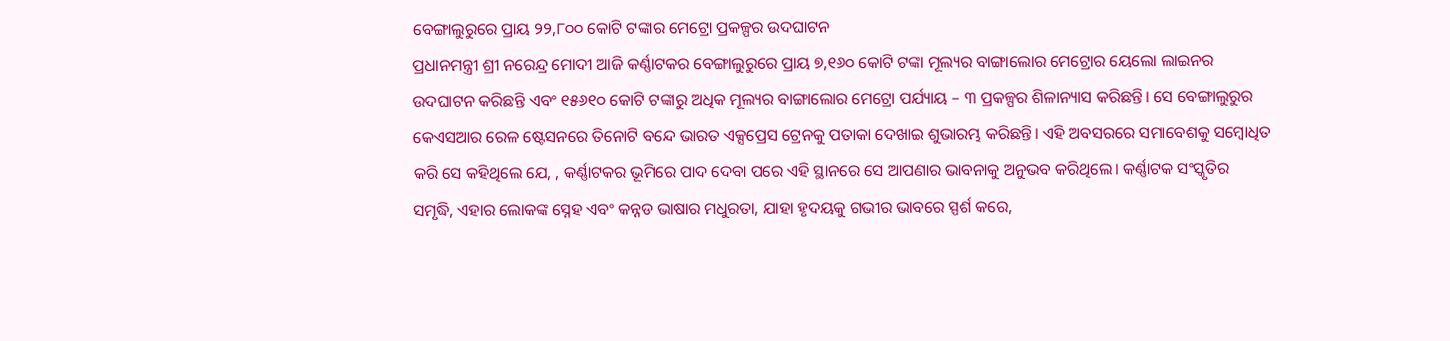ବେଙ୍ଗାଲୁରୁରେ ପ୍ରାୟ ୨୨,୮୦୦ କୋଟି ଟଙ୍କାର ମେଟ୍ରୋ ପ୍ରକଳ୍ପର ଉଦଘାଟନ
ପ୍ରଧାନମନ୍ତ୍ରୀ ଶ୍ରୀ ନରେନ୍ଦ୍ର ମୋଦୀ ଆଜି କର୍ଣ୍ଣାଟକର ବେଙ୍ଗାଲୁରୁରେ ପ୍ରାୟ ୭,୧୬୦ କୋଟି ଟଙ୍କା ମୂଲ୍ୟର ବାଙ୍ଗାଲୋର ମେଟ୍ରୋର ୟେଲୋ ଲାଇନର ଉଦଘାଟନ କରିଛନ୍ତି ଏବଂ ୧୫୬୧୦ କୋଟି ଟଙ୍କାରୁ ଅଧିକ ମୂଲ୍ୟର ବାଙ୍ଗାଲୋର ମେଟ୍ରୋ ପର୍ଯ୍ୟାୟ – ୩ ପ୍ରକଳ୍ପର ଶିଳାନ୍ୟାସ କରିଛନ୍ତି। ସେ ବେଙ୍ଗାଲୁରୁର କେଏସଆର ରେଳ ଷ୍ଟେସନରେ ତିନୋଟି ବନ୍ଦେ ଭାରତ ଏକ୍ସପ୍ରେସ ଟ୍ରେନକୁ ପତାକା ଦେଖାଇ ଶୁଭାରମ୍ଭ କରିଛନ୍ତି। ଏହି ଅବସରରେ ସମାବେଶକୁ ସମ୍ବୋଧିତ କରି ସେ କହିଥିଲେ ଯେ, , କର୍ଣ୍ଣାଟକର ଭୂମିରେ ପାଦ ଦେବା ପରେ ଏହି ସ୍ଥାନରେ ସେ ଆପଣାର ଭାବନାକୁ ଅନୁଭବ କରିଥିଲେ। କର୍ଣ୍ଣାଟକ ସଂସ୍କୃତିର ସମୃଦ୍ଧି, ଏହାର ଲୋକଙ୍କ ସ୍ନେହ ଏବଂ କନ୍ନଡ ଭାଷାର ମଧୁରତା, ଯାହା ହୃଦୟକୁ ଗଭୀର ଭାବରେ ସ୍ପର୍ଶ କରେ,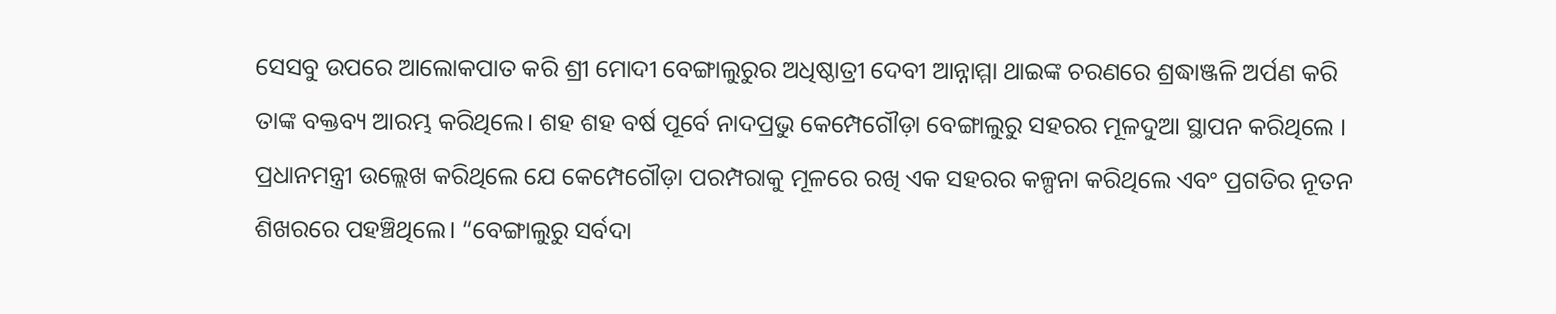ସେସବୁ ଉପରେ ଆଲୋକପାତ କରି ଶ୍ରୀ ମୋଦୀ ବେଙ୍ଗାଲୁରୁର ଅଧିଷ୍ଠାତ୍ରୀ ଦେବୀ ଆନ୍ନାମ୍ମା ଥାଇଙ୍କ ଚରଣରେ ଶ୍ରଦ୍ଧାଞ୍ଜଳି ଅର୍ପଣ କରି ତାଙ୍କ ବକ୍ତବ୍ୟ ଆରମ୍ଭ କରିଥିଲେ। ଶହ ଶହ ବର୍ଷ ପୂର୍ବେ ନାଦପ୍ରଭୁ କେମ୍ପେଗୌଡ଼ା ବେଙ୍ଗାଲୁରୁ ସହରର ମୂଳଦୁଆ ସ୍ଥାପନ କରିଥିଲେ । ପ୍ରଧାନମନ୍ତ୍ରୀ ଉଲ୍ଲେଖ କରିଥିଲେ ଯେ କେମ୍ପେଗୌଡ଼ା ପରମ୍ପରାକୁ ମୂଳରେ ରଖି ଏକ ସହରର କଳ୍ପନା କରିଥିଲେ ଏବଂ ପ୍ରଗତିର ନୂତନ ଶିଖରରେ ପହଞ୍ଚିଥିଲେ। “ବେଙ୍ଗାଲୁରୁ ସର୍ବଦା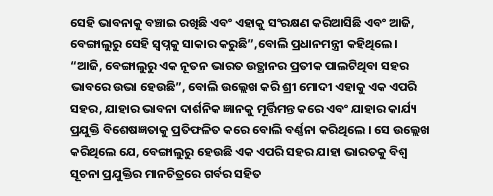ସେହି ଭାବନାକୁ ବଞ୍ଚାଇ ରଖିଛି ଏବଂ ଏହାକୁ ସଂରକ୍ଷଣ କରିଆସିଛି ଏବଂ ଆଜି, ବେଙ୍ଗାଲୁରୁ ସେହି ସ୍ୱପ୍ନକୁ ସାକାର କରୁଛି”,ବୋଲି ପ୍ରଧାନମନ୍ତ୍ରୀ କହିଥିଲେ।
“ଆଜି, ବେଙ୍ଗାଲୁରୁ ଏକ ନୂତନ ଭାରତ ଉତ୍ଥାନର ପ୍ରତୀକ ପାଲଟିଥିବା ସହର ଭାବରେ ଉଭା ହେଉଛି”, ବୋଲି ଉଲ୍ଲେଖ କରି ଶ୍ରୀ ମୋଦୀ ଏହାକୁ ଏକ ଏପରି ସହର, ଯାହାର ଭାବନା ଦାର୍ଶନିକ ଜ୍ଞାନକୁ ମୂର୍ତ୍ତିମନ୍ତ କରେ ଏବଂ ଯାହାର କାର୍ଯ୍ୟ ପ୍ରଯୁକ୍ତି ବିଶେଷଜ୍ଞତାକୁ ପ୍ରତିଫଳିତ କରେ ବୋଲି ବର୍ଣ୍ଣନା କରିଥିଲେ । ସେ ଉଲ୍ଲେଖ କରିଥିଲେ ଯେ, ବେଙ୍ଗାଲୁରୁ ହେଉଛି ଏକ ଏପରି ସହର ଯାହା ଭାରତକୁ ବିଶ୍ୱ ସୂଚନା ପ୍ରଯୁକ୍ତିର ମାନଚିତ୍ରରେ ଗର୍ବର ସହିତ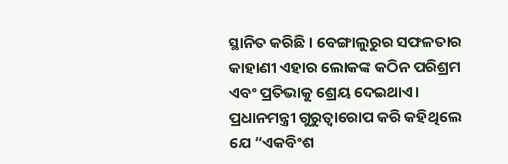ସ୍ଥାନିତ କରିଛି । ବେଙ୍ଗାଲୁରୁର ସଫଳତାର କାହାଣୀ ଏହାର ଲୋକଙ୍କ କଠିନ ପରିଶ୍ରମ ଏବଂ ପ୍ରତିଭାକୁ ଶ୍ରେୟ ଦେଇଥାଏ।
ପ୍ରଧାନମନ୍ତ୍ରୀ ଗୁରୁତ୍ୱାରୋପ କରି କହିଥିଲେ ଯେ “ଏକବିଂଶ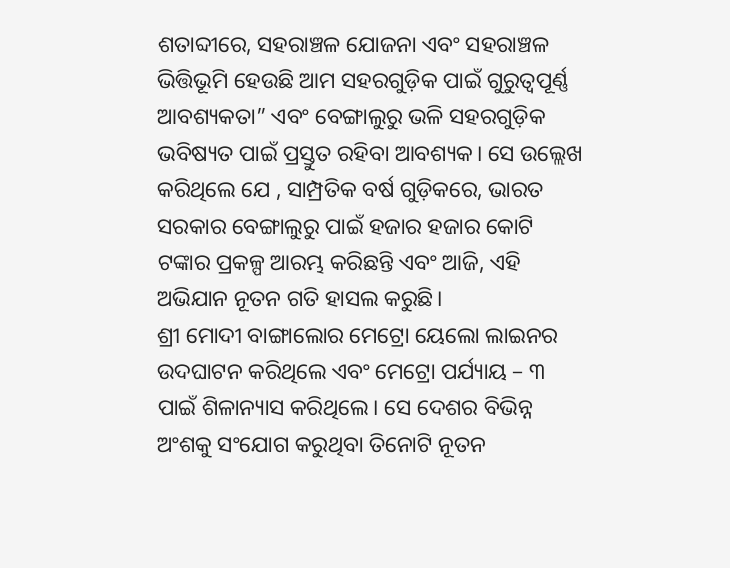ଶତାବ୍ଦୀରେ, ସହରାଞ୍ଚଳ ଯୋଜନା ଏବଂ ସହରାଞ୍ଚଳ ଭିତ୍ତିଭୂମି ହେଉଛି ଆମ ସହରଗୁଡ଼ିକ ପାଇଁ ଗୁରୁତ୍ୱପୂର୍ଣ୍ଣ ଆବଶ୍ୟକତା” ଏବଂ ବେଙ୍ଗାଲୁରୁ ଭଳି ସହରଗୁଡ଼ିକ ଭବିଷ୍ୟତ ପାଇଁ ପ୍ରସ୍ତୁତ ରହିବା ଆବଶ୍ୟକ। ସେ ଉଲ୍ଲେଖ କରିଥିଲେ ଯେ , ସାମ୍ପ୍ରତିକ ବର୍ଷ ଗୁଡ଼ିକରେ, ଭାରତ ସରକାର ବେଙ୍ଗାଲୁରୁ ପାଇଁ ହଜାର ହଜାର କୋଟି ଟଙ୍କାର ପ୍ରକଳ୍ପ ଆରମ୍ଭ କରିଛନ୍ତି ଏବଂ ଆଜି, ଏହି ଅଭିଯାନ ନୂତନ ଗତି ହାସଲ କରୁଛି।
ଶ୍ରୀ ମୋଦୀ ବାଙ୍ଗାଲୋର ମେଟ୍ରୋ ୟେଲୋ ଲାଇନର ଉଦଘାଟନ କରିଥିଲେ ଏବଂ ମେଟ୍ରୋ ପର୍ଯ୍ୟାୟ – ୩ ପାଇଁ ଶିଳାନ୍ୟାସ କରିଥିଲେ। ସେ ଦେଶର ବିଭିନ୍ନ ଅଂଶକୁ ସଂଯୋଗ କରୁଥିବା ତିନୋଟି ନୂତନ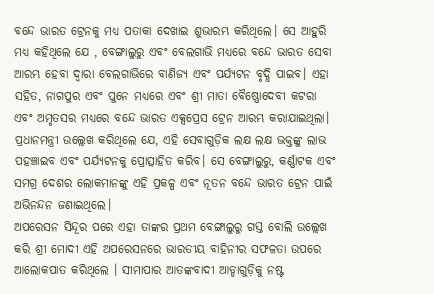ବନ୍ଦେ ଭାରତ ଟ୍ରେନକୁ ମଧ୍ୟ ପତାକା ଦେଖାଇ ଶୁଭାରମ୍ଭ କରିଥିଲେ। ସେ ଆହୁରି ମଧ୍ୟ କହିଥିଲେ ଯେ , ବେଙ୍ଗାଲୁରୁ ଏବଂ ବେଲଗାଭି ମଧ୍ୟରେ ବନ୍ଦେ ଭାରତ ସେବା ଆରମ୍ଭ ହେବା ଦ୍ୱାରା ବେଲଗାଭିରେ ବାଣିଜ୍ୟ ଏବଂ ପର୍ଯ୍ୟଟନ ବୃଦ୍ଧି ପାଇବ। ଏହା ସହିତ, ନାଗପୁର ଏବଂ ପୁନେ ମଧ୍ୟରେ ଏବଂ ଶ୍ରୀ ମାତା ବୈଷ୍ଣୋଦେବୀ କଟରା ଏବଂ ଅମୃତସର ମଧ୍ୟରେ ବନ୍ଦେ ଭାରତ ଏକ୍ସପ୍ରେସ ଟ୍ରେନ ଆରମ୍ଭ କରାଯାଇଥିଲା। ପ୍ରଧାନମନ୍ତ୍ରୀ ଉଲ୍ଲେଖ କରିଥିଲେ ଯେ, ଏହି ସେବାଗୁଡ଼ିକ ଲକ୍ଷ ଲକ୍ଷ ଭକ୍ତଙ୍କୁ ଲାଭ ପହଞ୍ଚାଇବ ଏବଂ ପର୍ଯ୍ୟଟନକୁ ପ୍ରୋତ୍ସାହିତ କରିବ। ସେ ବେଙ୍ଗାଲୁରୁ, କର୍ଣ୍ଣାଟକ ଏବଂ ସମଗ୍ର ଦେଶର ଲୋକମାନଙ୍କୁ ଏହି ପ୍ରକଳ୍ପ ଏବଂ ନୂତନ ବନ୍ଦେ ଭାରତ ଟ୍ରେନ ପାଇଁ ଅଭିନନ୍ଦନ ଜଣାଇଥିଲେ।
ଅପରେସନ ସିନ୍ଦୂର ପରେ ଏହା ତାଙ୍କର ପ୍ରଥମ ବେଙ୍ଗାଲୁରୁ ଗସ୍ତ ବୋଲି ଉଲ୍ଲେଖ କରି ଶ୍ରୀ ମୋଦୀ ଏହି ଅପରେସନରେ ଭାରତୀୟ ବାହିନୀର ସଫଳତା ଉପରେ ଆଲୋକପାତ କରିଥିଲେ । ସୀମାପାର ଆତଙ୍କବାଦୀ ଆଡ୍ଡାଗୁଡ଼ିକୁ ନଷ୍ଟ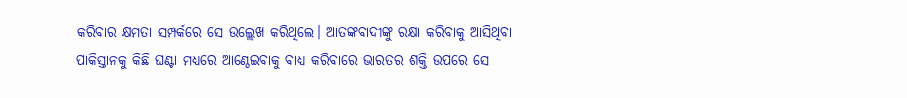କରିବାର କ୍ଷମତା ସମ୍ପର୍କରେ ସେ ଉଲ୍ଲେଖ କରିଥିଲେ। ଆତଙ୍କବାଦୀଙ୍କୁ ରକ୍ଷା କରିବାକୁ ଆସିଥିବା ପାକିସ୍ତାନକୁ କିଛି ଘଣ୍ଟା ମଧ୍ୟରେ ଆଣ୍ଠେଇବାକୁ ବାଧ୍ୟ କରିବାରେ ଭାରତର ଶକ୍ତି ଉପରେ ସେ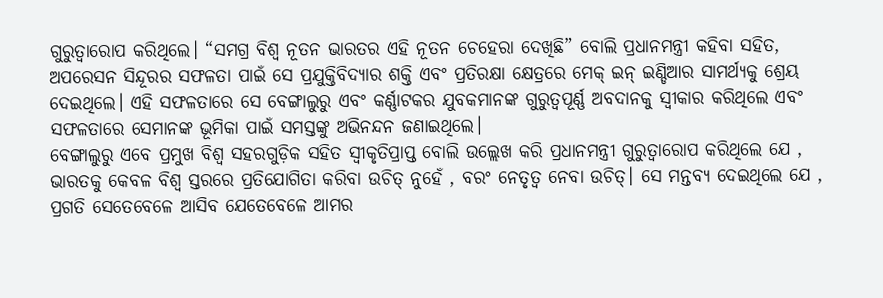ଗୁରୁତ୍ୱାରୋପ କରିଥିଲେ। “ସମଗ୍ର ବିଶ୍ୱ ନୂତନ ଭାରତର ଏହି ନୂତନ ଚେହେରା ଦେଖିଛି” ବୋଲି ପ୍ରଧାନମନ୍ତ୍ରୀ କହିବା ସହିତ, ଅପରେସନ ସିନ୍ଦୂରର ସଫଳତା ପାଇଁ ସେ ପ୍ରଯୁକ୍ତିବିଦ୍ୟାର ଶକ୍ତି ଏବଂ ପ୍ରତିରକ୍ଷା କ୍ଷେତ୍ରରେ ମେକ୍ ଇନ୍ ଇଣ୍ଡିଆର ସାମର୍ଥ୍ୟକୁ ଶ୍ରେୟ ଦେଇଥିଲେ। ଏହି ସଫଳତାରେ ସେ ବେଙ୍ଗାଲୁରୁ ଏବଂ କର୍ଣ୍ଣାଟକର ଯୁବକମାନଙ୍କ ଗୁରୁତ୍ୱପୂର୍ଣ୍ଣ ଅବଦାନକୁ ସ୍ୱୀକାର କରିଥିଲେ ଏବଂ ସଫଳତାରେ ସେମାନଙ୍କ ଭୂମିକା ପାଇଁ ସମସ୍ତଙ୍କୁ ଅଭିନନ୍ଦନ ଜଣାଇଥିଲେ।
ବେଙ୍ଗାଲୁରୁ ଏବେ ପ୍ରମୁଖ ବିଶ୍ୱ ସହରଗୁଡ଼ିକ ସହିତ ସ୍ୱୀକୃତିପ୍ରାପ୍ତ ବୋଲି ଉଲ୍ଲେଖ କରି ପ୍ରଧାନମନ୍ତ୍ରୀ ଗୁରୁତ୍ୱାରୋପ କରିଥିଲେ ଯେ , ଭାରତକୁ କେବଳ ବିଶ୍ୱ ସ୍ତରରେ ପ୍ରତିଯୋଗିତା କରିବା ଉଚିତ୍ ନୁହେଁ , ବରଂ ନେତୃତ୍ୱ ନେବା ଉଚିତ୍। ସେ ମନ୍ତବ୍ୟ ଦେଇଥିଲେ ଯେ , ପ୍ରଗତି ସେତେବେଳେ ଆସିବ ଯେତେବେଳେ ଆମର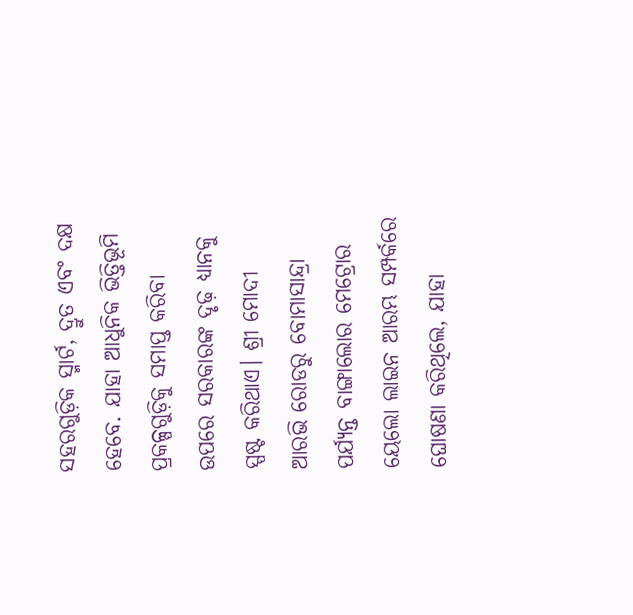ସହରଗୁଡ଼ିକ ସ୍ମାର୍ଟ, ଦ୍ରୁତ ଏବଂ ଦକ୍ଷ ହେବେ. ଯାହା ଆଧୁନିକ ଭିତ୍ତିଭୂମି ପ୍ରକଳ୍ପଗୁଡ଼ିକୁ ସମାପ୍ତ କରିବା ଉପରେ ସରକାରଙ୍କ ଦୃଢ଼ ଧ୍ୟାନକୁ ସ୍ପଷ୍ଟ କରିଥାଏ। ଶ୍ରୀ ମୋଦୀ ଆରଭି ରୋଡରୁ ବୋମାସାନ୍ଦ୍ରା ପର୍ଯ୍ୟନ୍ତ ବାଙ୍ଗାଲୋର ମେଟ୍ରୋର ୟେଲୋ ଲାଇନ ଆରମ୍ଭ ସମ୍ପର୍କରେ ଘୋଷଣା କରିଥିଲେ, ଯାହା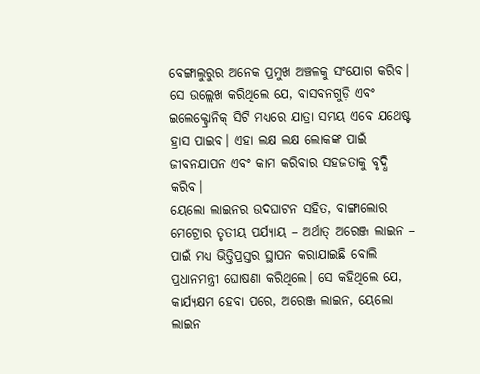ବେଙ୍ଗାଲୁରୁର ଅନେକ ପ୍ରମୁଖ ଅଞ୍ଚଳକୁ ସଂଯୋଗ କରିବ। ସେ ଉଲ୍ଲେଖ କରିଥିଲେ ଯେ, ବାସବନଗୁଡ଼ି ଏବଂ ଇଲେକ୍ଟ୍ରୋନିକ୍ ସିଟି ମଧ୍ୟରେ ଯାତ୍ରା ସମୟ ଏବେ ଯଥେଷ୍ଟ ହ୍ରାସ ପାଇବ। ଏହା ଲକ୍ଷ ଲକ୍ଷ ଲୋକଙ୍କ ପାଇଁ ଜୀବନଯାପନ ଏବଂ କାମ କରିବାର ସହଜତାକୁ ବୃଦ୍ଧି କରିବ।
ୟେଲୋ ଲାଇନର ଉଦଘାଟନ ସହିତ, ବାଙ୍ଗାଲୋର ମେଟ୍ରୋର ତୃତୀୟ ପର୍ଯ୍ୟାୟ – ଅର୍ଥାତ୍ ଅରେଞ୍ଜ ଲାଇନ – ପାଇଁ ମଧ୍ୟ ଭିତ୍ତିପ୍ରସ୍ତର ସ୍ଥାପନ କରାଯାଇଛି ବୋଲି ପ୍ରଧାନମନ୍ତ୍ରୀ ଘୋଷଣା କରିଥିଲେ। ସେ କହିଥିଲେ ଯେ, କାର୍ଯ୍ୟକ୍ଷମ ହେବା ପରେ, ଅରେଞ୍ଜ ଲାଇନ, ୟେଲୋ ଲାଇନ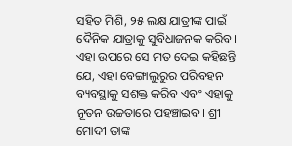ସହିତ ମିଶି, ୨୫ ଲକ୍ଷ ଯାତ୍ରୀଙ୍କ ପାଇଁ ଦୈନିକ ଯାତ୍ରାକୁ ସୁବିଧାଜନକ କରିବ। ଏହା ଉପରେ ସେ ମତ ଦେଇ କହିଛନ୍ତି ଯେ, ଏହା ବେଙ୍ଗାଲୁରୁର ପରିବହନ ବ୍ୟବସ୍ଥାକୁ ସଶକ୍ତ କରିବ ଏବଂ ଏହାକୁ ନୂତନ ଉଚ୍ଚତାରେ ପହଞ୍ଚାଇବ। ଶ୍ରୀ ମୋଦୀ ତାଙ୍କ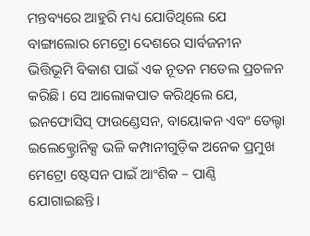ମନ୍ତବ୍ୟରେ ଆହୁରି ମଧ୍ୟ ଯୋଡିଥିଲେ ଯେ ବାଙ୍ଗାଲୋର ମେଟ୍ରୋ ଦେଶରେ ସାର୍ବଜନୀନ ଭିତ୍ତିଭୂମି ବିକାଶ ପାଇଁ ଏକ ନୂତନ ମଡେଲ ପ୍ରଚଳନ କରିଛି। ସେ ଆଲୋକପାତ କରିଥିଲେ ଯେ, ଇନଫୋସିସ୍ ଫାଉଣ୍ଡେସନ, ବାୟୋକନ ଏବଂ ଡେଲ୍ଟା ଇଲେକ୍ଟ୍ରୋନିକ୍ସ ଭଳି କମ୍ପାନୀଗୁଡ଼ିକ ଅନେକ ପ୍ରମୁଖ ମେଟ୍ରୋ ଷ୍ଟେସନ ପାଇଁ ଆଂଶିକ – ପାଣ୍ଠି ଯୋଗାଇଛନ୍ତି।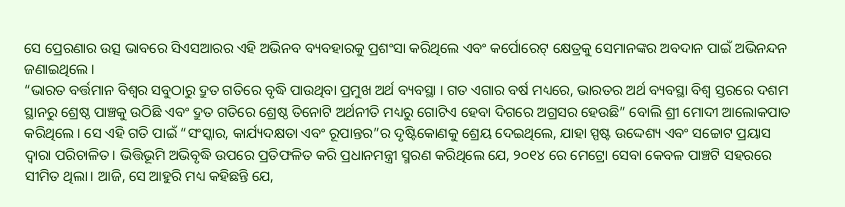ସେ ପ୍ରେରଣାର ଉତ୍ସ ଭାବରେ ସିଏସଆରର ଏହି ଅଭିନବ ବ୍ୟବହାରକୁ ପ୍ରଶଂସା କରିଥିଲେ ଏବଂ କର୍ପୋରେଟ୍ କ୍ଷେତ୍ରକୁ ସେମାନଙ୍କର ଅବଦାନ ପାଇଁ ଅଭିନନ୍ଦନ ଜଣାଇଥିଲେ।
“ଭାରତ ବର୍ତ୍ତମାନ ବିଶ୍ୱର ସବୁଠାରୁ ଦ୍ରୁତ ଗତିରେ ବୃଦ୍ଧି ପାଉଥିବା ପ୍ରମୁଖ ଅର୍ଥ ବ୍ୟବସ୍ଥା । ଗତ ଏଗାର ବର୍ଷ ମଧ୍ୟରେ, ଭାରତର ଅର୍ଥ ବ୍ୟବସ୍ଥା ବିଶ୍ୱ ସ୍ତରରେ ଦଶମ ସ୍ଥାନରୁ ଶ୍ରେଷ୍ଠ ପାଞ୍ଚକୁ ଉଠିଛି ଏବଂ ଦ୍ରୁତ ଗତିରେ ଶ୍ରେଷ୍ଠ ତିନୋଟି ଅର୍ଥନୀତି ମଧ୍ୟରୁ ଗୋଟିଏ ହେବା ଦିଗରେ ଅଗ୍ରସର ହେଉଛି” ବୋଲି ଶ୍ରୀ ମୋଦୀ ଆଲୋକପାତ କରିଥିଲେ। ସେ ଏହି ଗତି ପାଇଁ “ସଂସ୍କାର, କାର୍ଯ୍ୟଦକ୍ଷତା ଏବଂ ରୂପାନ୍ତର”ର ଦୃଷ୍ଟିକୋଣକୁ ଶ୍ରେୟ ଦେଇଥିଲେ, ଯାହା ସ୍ପଷ୍ଟ ଉଦ୍ଦେଶ୍ୟ ଏବଂ ସଚ୍ଚୋଟ ପ୍ରୟାସ ଦ୍ୱାରା ପରିଚାଳିତ। ଭିତ୍ତିଭୂମି ଅଭିବୃଦ୍ଧି ଉପରେ ପ୍ରତିଫଳିତ କରି ପ୍ରଧାନମନ୍ତ୍ରୀ ସ୍ମରଣ କରିଥିଲେ ଯେ, ୨୦୧୪ ରେ ମେଟ୍ରୋ ସେବା କେବଳ ପାଞ୍ଚଟି ସହରରେ ସୀମିତ ଥିଲା। ଆଜି, ସେ ଆହୁରି ମଧ୍ୟ କହିଛନ୍ତି ଯେ,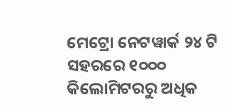ମେଟ୍ରୋ ନେଟୱାର୍କ ୨୪ ଟି ସହରରେ ୧୦୦୦ କିଲୋମିଟରରୁ ଅଧିକ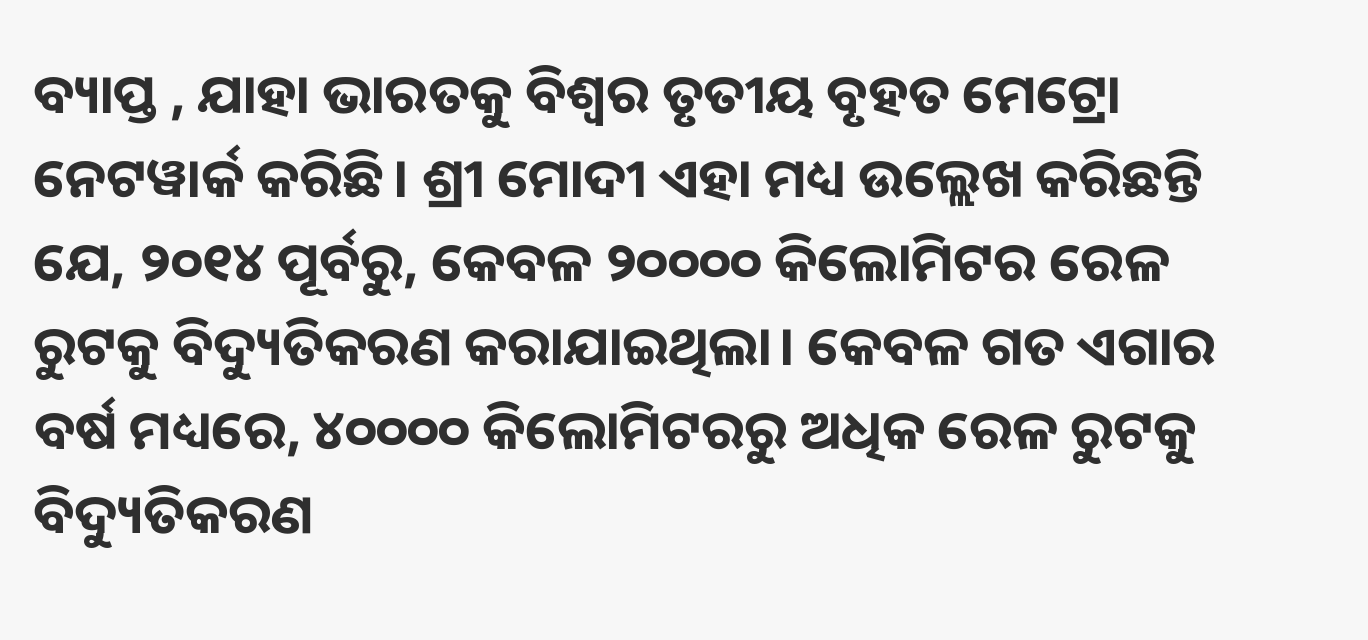ବ୍ୟାପ୍ତ , ଯାହା ଭାରତକୁ ବିଶ୍ୱର ତୃତୀୟ ବୃହତ ମେଟ୍ରୋ ନେଟୱାର୍କ କରିଛି। ଶ୍ରୀ ମୋଦୀ ଏହା ମଧ୍ୟ ଉଲ୍ଲେଖ କରିଛନ୍ତି ଯେ, ୨୦୧୪ ପୂର୍ବରୁ, କେବଳ ୨୦୦୦୦ କିଲୋମିଟର ରେଳ ରୁଟକୁ ବିଦ୍ୟୁତିକରଣ କରାଯାଇଥିଲା। କେବଳ ଗତ ଏଗାର ବର୍ଷ ମଧ୍ୟରେ, ୪୦୦୦୦ କିଲୋମିଟରରୁ ଅଧିକ ରେଳ ରୁଟକୁ ବିଦ୍ୟୁତିକରଣ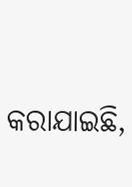କରାଯାଇଛି,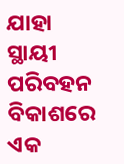ଯାହା ସ୍ଥାୟୀ ପରିବହନ ବିକାଶରେ ଏକ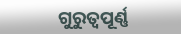ଗୁରୁତ୍ୱପୂର୍ଣ୍ଣ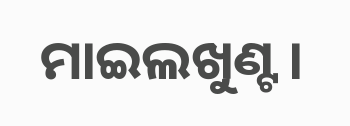ମାଇଲଖୁଣ୍ଟ।